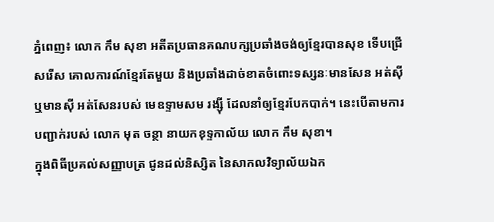ភ្នំពេញ៖ លោក កឹម សុខា អតីតប្រធានគណបក្សប្រឆាំងចង់ឲ្យខ្មែរបានសុខ ទើបជ្រើសរើស គោលការណ៍ខ្មែរតែមួយ និងប្រឆាំងដាច់ខាតចំពោះទស្សនៈមានសែន អត់ស៊ី ឬមានស៊ី អត់សែនរបស់ មេឧទ្ទាមសម រង្ស៊ី ដែលនាំឲ្យខ្មែរបែកបាក់។ នេះបើតាមការបញ្ជាក់របស់ លោក មុត ចន្ថា នាយកខុទ្ទកាល័យ លោក កឹម សុខា។
ក្នុងពិធីប្រគល់សញ្ញាបត្រ ជូនដល់និស្សិត នៃសាកលវិទ្យាល័យឯក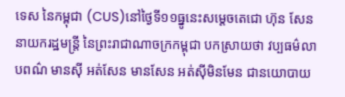ទេស នៃកម្ពុជា (CUS)នៅថ្ងៃទី១១ធ្នូនេះសម្តេចតេជោ ហ៊ុន សែន នាយករដ្ឋមន្ត្រី នៃព្រះរាជាណាចក្រកម្ពុជា បកស្រាយថា វប្បធម៌លាបពណ៌ មានស៊ី អត់សែន មានសែន អត់ស៊ីមិនមែន ជានយោបាយ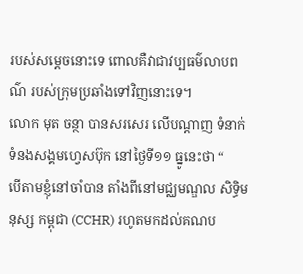របស់សម្ដេចនោះទេ ពោលគឺវាជាវប្បធម៌លាបពណ៌ របស់ក្រុមប្រឆាំងទៅវិញនោះទេ។
លោក មុត ចន្ថា បានសរសេរ លើបណ្ដាញ ទំនាក់ទំនងសង្គមហ្វេសប៊ុក នៅថ្ងៃទី១១ ធ្នូនេះថា “
បើតាមខ្ញុំនៅចាំបាន តាំងពីនៅមជ្ឈមណ្ឌល សិទ្ធិមនុស្ស កម្ពុជា (CCHR) រហូតមកដល់គណប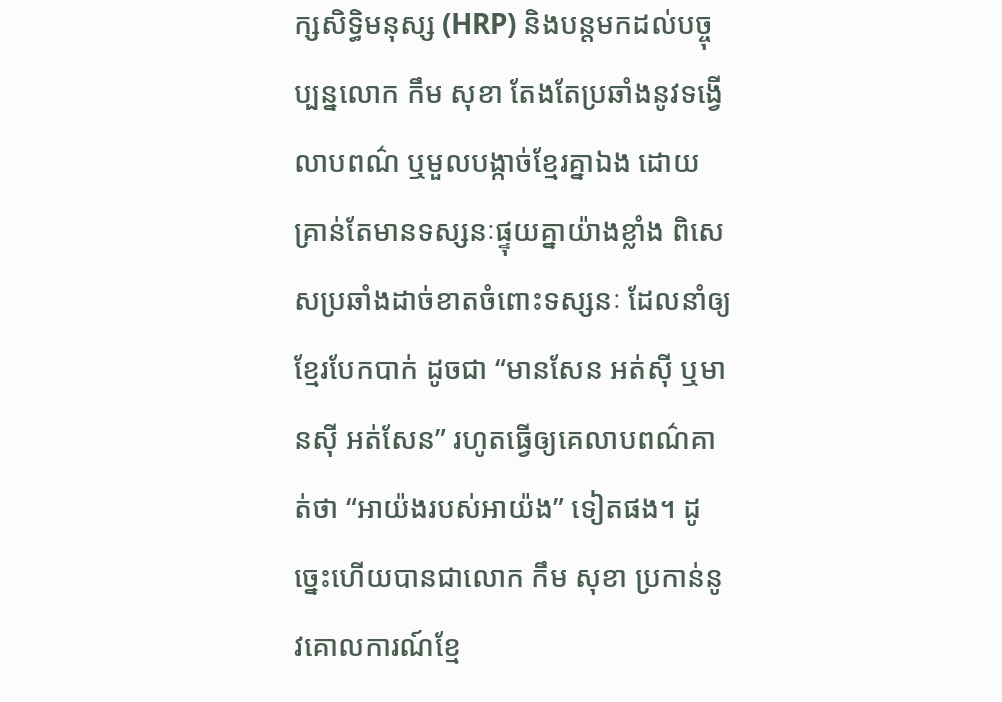ក្សសិទ្ធិមនុស្ស (HRP) និងបន្តមកដល់បច្ចុប្បន្នលោក កឹម សុខា តែងតែប្រឆាំងនូវទង្វើ លាបពណ៌ ឬមួលបង្កាច់ខ្មែរគ្នាឯង ដោយគ្រាន់តែមានទស្សនៈផ្ទុយគ្នាយ៉ាងខ្លាំង ពិសេសប្រឆាំងដាច់ខាតចំពោះទស្សនៈ ដែលនាំឲ្យខ្មែរបែកបាក់ ដូចជា “មានសែន អត់ស៊ី ឬមានស៊ី អត់សែន” រហូតធ្វើឲ្យគេលាបពណ៌គាត់ថា “អាយ៉ងរបស់អាយ៉ង” ទៀតផង។ ដូច្នេះហើយបានជាលោក កឹម សុខា ប្រកាន់នូវគោលការណ៍ខ្មែ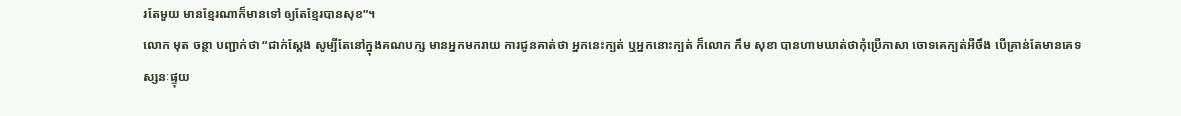រតែមួយ មានខ្មែរណាក៏មានទៅ ឲ្យតែខ្មែរបានសុខ”។
លោក មុត ចន្ថា បញ្ជាក់ថា “ជាក់ស្តែង សូម្បីតែនៅក្នុងគណបក្ស មានអ្នកមករាយ ការជូនគាត់ថា អ្នកនេះក្បត់ ឬអ្នកនោះក្បត់ ក៏លោក កឹម សុខា បានហាមឃាត់ថាកុំប្រើភាសា ចោទគេក្បត់អីចឹង បើគ្រាន់តែមានគេទស្សនៈផ្ទុយ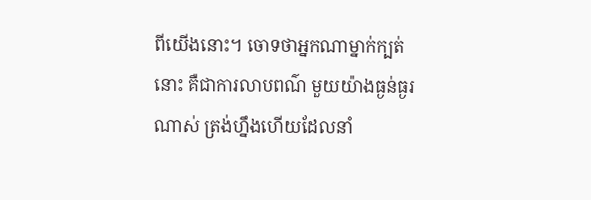ពីយើងនោះ។ ចោទថាអ្នកណាម្នាក់ក្បត់នោះ គឺជាការលាបពណ៌ មួយយ៉ាងធ្ងន់ធ្ងរណាស់ ត្រង់ហ្នឹងហើយដែលនាំ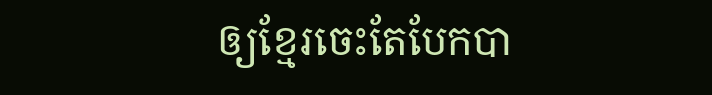ឲ្យខ្មែរចេះតែបែកបា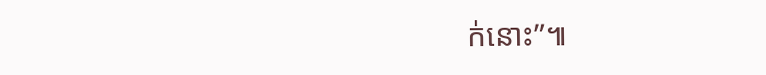ក់នោះ”៕